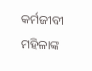କର୍ମଜୀବୀ ମହିଳାଙ୍କ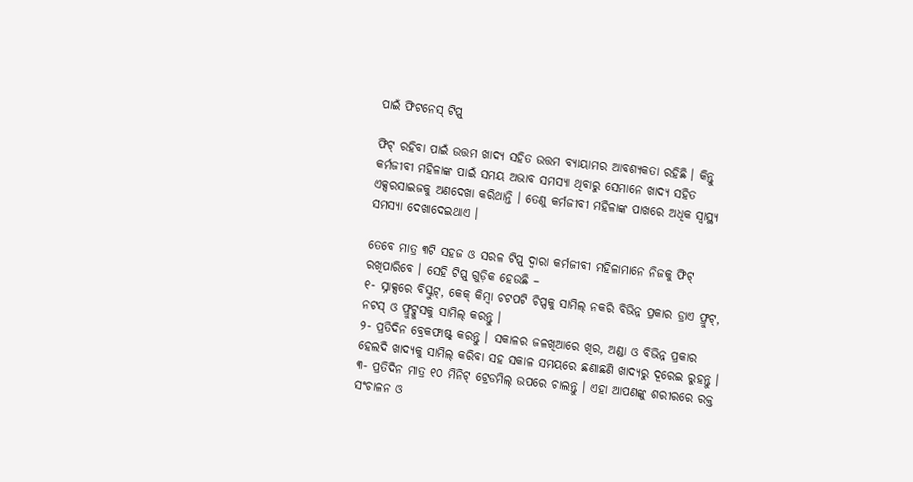ପାଇଁ ଫିଟନେସ୍ ଟିପ୍ସ୍

ଫିଟ୍ ରହିବା ପାଇଁ ଉତ୍ତମ ଖାଦ୍ୟ ସହିତ ଉତ୍ତମ ବ୍ୟାୟାମର ଆବଶ୍ୟକତା ରହିଛି । କିନ୍ତୁ କର୍ମଜୀବୀ ମହିଳାଙ୍କ ପାଇଁ ସମୟ ଅଭାବ ସମସ୍ୟା ଥିବାରୁ ସେମାନେ ଖାଦ୍ୟ ସହିତ ଏକ୍ସରସାଇଜକୁ ଅଣଦେଖା କରିଥାନ୍ତି । ତେଣୁ କର୍ମଜୀବୀ ମହିଳାଙ୍କ ପାଖରେ ଅଧିକ ସ୍ୱାସ୍ଥ୍ୟ ସମସ୍ୟା ଦେଖାଦେଇଥାଏ ।

ତେବେ ମାତ୍ର ୩ଟି ସହଜ ଓ ସରଳ ଟିପ୍ସ୍ ଦ୍ୱାରା କର୍ମଜୀବୀ ମହିଳାମାନେ ନିଜକୁ ଫିଟ୍ ରଖିପାରିବେ । ସେହି ଟିପ୍ସ୍ ଗୁଡ଼ିକ ହେଉଛି –
୧- ସ୍ନାକ୍ସରେ ବିସ୍କୁଟ୍, କେକ୍ କିମ୍ବା ଚଟପଟି ଚିପ୍ସକୁ ସାମିଲ୍ ନକରି ବିଭିନ୍ନ ପ୍ରକାର ଡ୍ରାଏ ଫ୍ରୁଟ୍, ନଟସ୍ ଓ ଫ୍ରୁଟ୍ଜୁସକୁ ସାମିଲ୍ କରନ୍ତୁ ।
୨- ପ୍ରତିଦିନ ବ୍ରେକଫାଷ୍ଟ୍ କରନ୍ତୁ । ସକାଳର ଜଳଖିଆରେ ଖିର, ଅଣ୍ଡା ଓ ବିଭିନ୍ନ ପ୍ରକାର ହେଲଦି ଖାଦ୍ୟକୁ ସାମିଲ୍ କରିବା ସହ ସକାଳ ସମୟରେ ଛଣାଛଣି ଖାଦ୍ୟରୁ ଦୂରେଇ ରୁହନ୍ତୁ ।
୩- ପ୍ରତିଦିନ ମାତ୍ର ୧୦ ମିନିଟ୍ ଟ୍ରେଡମିଲ୍ ଉପରେ ଚାଲନ୍ତୁ । ଏହା ଆପଣଙ୍କୁ ଶରୀରରେ ରକ୍ତ ସଂଚାଳନ ଓ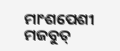ମାଂଶପେଶୀ ମଜବୁତ୍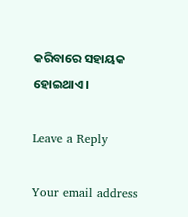କରିବାରେ ସହାୟକ ହୋଇଥାଏ ।

Leave a Reply

Your email address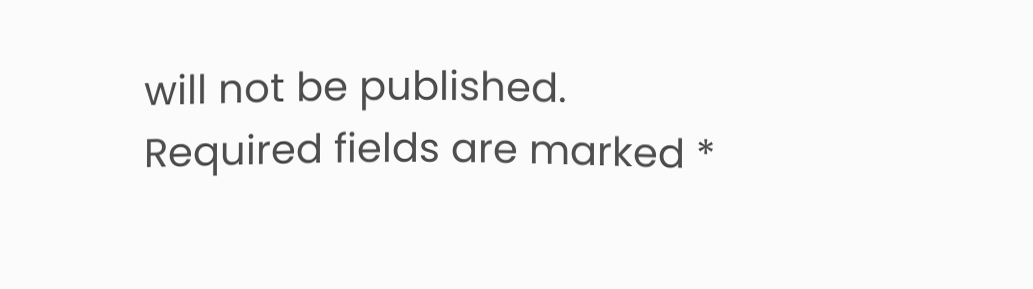will not be published. Required fields are marked *